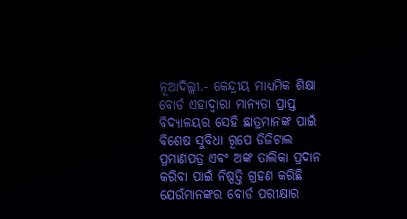ନୂଆଦିଲ୍ଲୀ.- କେନ୍ଦ୍ରୀୟ ମାଧ୍ୟମିକ ଶିକ୍ଷା ବୋର୍ଡ ଏହାଦ୍ୱାରା ମାନ୍ୟତା ପ୍ରାପ୍ତ ବିଦ୍ୟାଳୟର ସେହି ଛାତ୍ରମାନଙ୍କ ପାଇଁ ବିଶେଷ ସୁବିଧା ରୂପେ ଡିଜିଟାଲ ପ୍ରମାଣପତ୍ର ଏବଂ ଅଙ୍କ ତାଲିକା ପ୍ରଦାନ କରିବା ପାଇଁ ନିଷ୍ପତ୍ତି ଗ୍ରହଣ କରିଛି ଯେଉଁମାନଙ୍କର ବୋର୍ଡ ପରୀକ୍ଷାର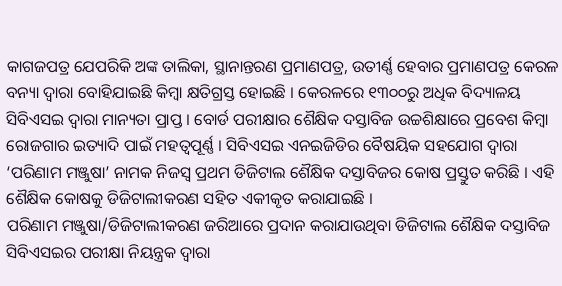କାଗଜପତ୍ର ଯେପରିକି ଅଙ୍କ ତାଲିକା, ସ୍ଥାନାନ୍ତରଣ ପ୍ରମାଣପତ୍ର, ଉତୀର୍ଣ୍ଣ ହେବାର ପ୍ରମାଣପତ୍ର କେରଳ ବନ୍ୟା ଦ୍ୱାରା ବୋହିଯାଇଛି କିମ୍ବା କ୍ଷତିଗ୍ରସ୍ତ ହୋଇଛି । କେରଳରେ ୧୩୦୦ରୁ ଅଧିକ ବିଦ୍ୟାଳୟ ସିବିଏସଇ ଦ୍ୱାରା ମାନ୍ୟତା ପ୍ରାପ୍ତ । ବୋର୍ଡ ପରୀକ୍ଷାର ଶୈକ୍ଷିକ ଦସ୍ତାବିଜ ଉଚ୍ଚଶିକ୍ଷାରେ ପ୍ରବେଶ କିମ୍ବା ରୋଜଗାର ଇତ୍ୟାଦି ପାଇଁ ମହତ୍ୱପୂର୍ଣ୍ଣ । ସିବିଏସଇ ଏନଇଜିଡିର ବୈଷୟିକ ସହଯୋଗ ଦ୍ୱାରା ‘ପରିଣାମ ମଞ୍ଜୁଷା’ ନାମକ ନିଜସ୍ୱ ପ୍ରଥମ ଡିଜିଟାଲ ଶୈକ୍ଷିକ ଦସ୍ତାବିଜର କୋଷ ପ୍ରସ୍ତୁତ କରିଛି । ଏହି ଶୈକ୍ଷିକ କୋଷକୁ ଡିଜିଟାଲୀକରଣ ସହିତ ଏକୀକୃତ କରାଯାଇଛି ।
ପରିଣାମ ମଞ୍ଜୁଷା/ଡିଜିଟାଲୀକରଣ ଜରିଆରେ ପ୍ରଦାନ କରାଯାଉଥିବା ଡିଜିଟାଲ ଶୈକ୍ଷିକ ଦସ୍ତାବିଜ ସିବିଏସଇର ପରୀକ୍ଷା ନିୟନ୍ତ୍ରକ ଦ୍ୱାରା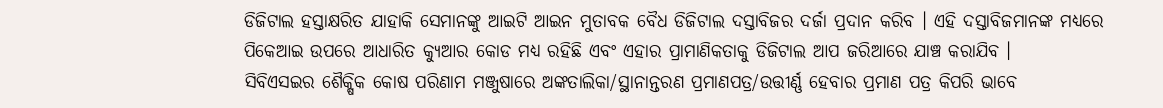ଡିଜିଟାଲ ହସ୍ତାକ୍ଷରିତ ଯାହାକି ସେମାନଙ୍କୁ ଆଇଟି ଆଇନ ମୁତାବକ ବୈଧ ଡିଜିଟାଲ ଦସ୍ତାବିଜର ଦର୍ଜା ପ୍ରଦାନ କରିବ । ଏହି ଦସ୍ତାବିଜମାନଙ୍କ ମଧ୍ୟରେ ପିକେଆଇ ଉପରେ ଆଧାରିତ କ୍ୟୁଆର କୋଡ ମଧ୍ୟ ରହିଛି ଏବଂ ଏହାର ପ୍ରାମାଣିକତାକୁ ଡିଜିଟାଲ ଆପ ଜରିଆରେ ଯାଞ୍ଚ କରାଯିବ ।
ସିବିଏସଇର ଶୈକ୍ଷିକ କୋଷ ପରିଣାମ ମଞ୍ଜୁଷାରେ ଅଙ୍କତାଲିକା/ସ୍ଥାନାନ୍ତରଣ ପ୍ରମାଣପତ୍ର/ଉତ୍ତୀର୍ଣ୍ଣ ହେବାର ପ୍ରମାଣ ପତ୍ର କିପରି ଭାବେ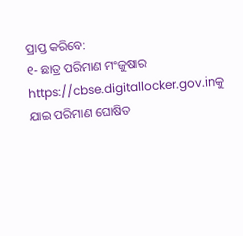ପ୍ରାପ୍ତ କରିବେ:
୧- ଛାତ୍ର ପରିମାଣ ମଂଜୁଷାର https://cbse.digitallocker.gov.inକୁ ଯାଇ ପରିମାଣ ଘୋଷିତ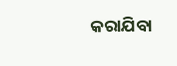କରାଯିବା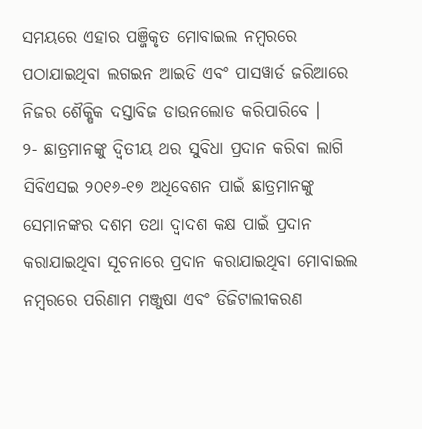ସମୟରେ ଏହାର ପଞ୍ଜିକୃତ ମୋବାଇଲ ନମ୍ବରରେ ପଠାଯାଇଥିବା ଲଗଇନ ଆଇଡି ଏବଂ ପାସୱାର୍ଡ ଜରିଆରେ ନିଜର ଶୈକ୍ଷିକ ଦସ୍ତାବିଜ ଡାଉନଲୋଡ କରିପାରିବେ ।
୨- ଛାତ୍ରମାନଙ୍କୁ ଦ୍ୱିତୀୟ ଥର ସୁବିଧା ପ୍ରଦାନ କରିବା ଲାଗି ସିବିଏସଇ ୨୦୧୬-୧୭ ଅଧିବେଶନ ପାଇଁ ଛାତ୍ରମାନଙ୍କୁ ସେମାନଙ୍କର ଦଶମ ତଥା ଦ୍ୱାଦଶ କକ୍ଷ ପାଇଁ ପ୍ରଦାନ କରାଯାଇଥିବା ସୂଚନାରେ ପ୍ରଦାନ କରାଯାଇଥିବା ମୋବାଇଲ ନମ୍ବରରେ ପରିଣାମ ମଞ୍ଜୁଷା ଏବଂ ଡିଜିଟାଲୀକରଣ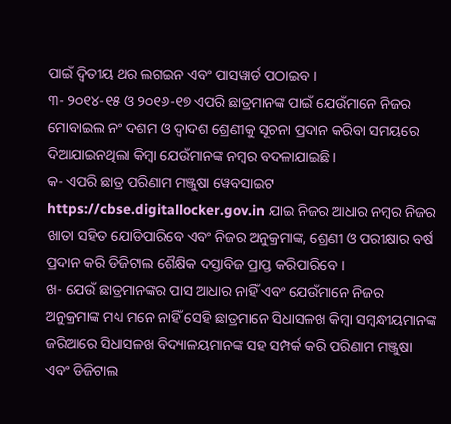ପାଇଁ ଦ୍ୱିତୀୟ ଥର ଲଗଇନ ଏବଂ ପାସୱାର୍ଡ ପଠାଇବ ।
୩- ୨୦୧୪-୧୫ ଓ ୨୦୧୬-୧୭ ଏପରି ଛାତ୍ରମାନଙ୍କ ପାଇଁ ଯେଉଁମାନେ ନିଜର ମୋବାଇଲ ନଂ ଦଶମ ଓ ଦ୍ୱାଦଶ ଶ୍ରେଣୀକୁ ସୂଚନା ପ୍ରଦାନ କରିବା ସମୟରେ ଦିଆଯାଇନଥିଲା କିମ୍ବା ଯେଉଁମାନଙ୍କ ନମ୍ବର ବଦଳାଯାଇଛି ।
କ- ଏପରି ଛାତ୍ର ପରିଣାମ ମଞ୍ଜୁଷା ୱେବସାଇଟ https://cbse.digitallocker.gov.in ଯାଇ ନିଜର ଆଧାର ନମ୍ବର ନିଜର ଖାତା ସହିତ ଯୋଡିପାରିବେ ଏବଂ ନିଜର ଅନୁକ୍ରମାଙ୍କ, ଶ୍ରେଣୀ ଓ ପରୀକ୍ଷାର ବର୍ଷ ପ୍ରଦାନ କରି ଡିଜିଟାଲ ଶୈକ୍ଷିକ ଦସ୍ତାବିଜ ପ୍ରାପ୍ତ କରିପାରିବେ ।
ଖ- ଯେଉଁ ଛାତ୍ରମାନଙ୍କର ପାସ ଆଧାର ନାହିଁ ଏବଂ ଯେଉଁମାନେ ନିଜର ଅନୁକ୍ରମାଙ୍କ ମଧ୍ୟ ମନେ ନାହିଁ ସେହି ଛାତ୍ରମାନେ ସିଧାସଳଖ କିମ୍ବା ସମ୍ବନ୍ଧୀୟମାନଙ୍କ ଜରିଆରେ ସିଧାସଳଖ ବିଦ୍ୟାଳୟମାନଙ୍କ ସହ ସମ୍ପର୍କ କରି ପରିଣାମ ମଞ୍ଜୁଷା ଏବଂ ଡିଜିଟାଲ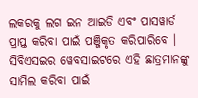ଲକରକୁ ଲଗ ଇନ ଆଇଡି ଏବଂ ପାସୱାର୍ଡ ପ୍ରାପ୍ତ କରିବା ପାଇଁ ପଞ୍ଜିକୃତ କରିପାରିବେ । ସିବିଏସଇର ୱେବସାଇଟରେ ଏହି ଛାତ୍ରମାନଙ୍କୁ ସାମିଲ କରିବା ପାଇଁ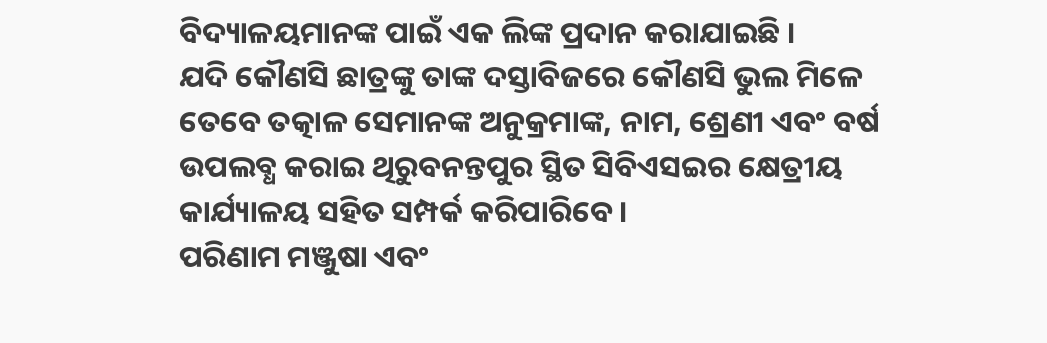ବିଦ୍ୟାଳୟମାନଙ୍କ ପାଇଁ ଏକ ଲିଙ୍କ ପ୍ରଦାନ କରାଯାଇଛି ।
ଯଦି କୌଣସି ଛାତ୍ରଙ୍କୁ ତାଙ୍କ ଦସ୍ତାବିଜରେ କୌଣସି ଭୁଲ ମିଳେ ତେବେ ତତ୍କାଳ ସେମାନଙ୍କ ଅନୁକ୍ରମାଙ୍କ, ନାମ, ଶ୍ରେଣୀ ଏବଂ ବର୍ଷ ଉପଲବ୍ଧ କରାଇ ଥିରୁବନନ୍ତପୁର ସ୍ଥିତ ସିବିଏସଇର କ୍ଷେତ୍ରୀୟ କାର୍ଯ୍ୟାଳୟ ସହିତ ସମ୍ପର୍କ କରିପାରିବେ ।
ପରିଣାମ ମଞ୍ଜୁଷା ଏବଂ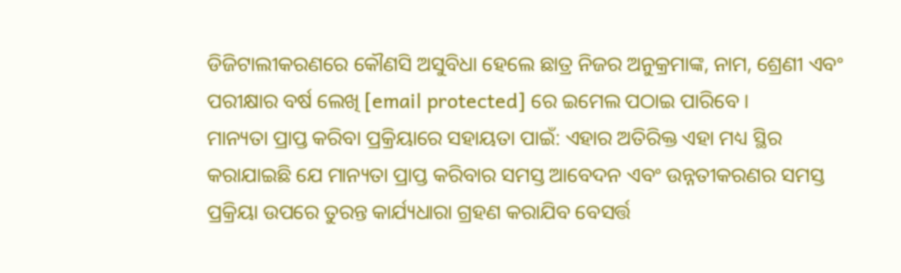ଡିଜିଟାଲୀକରଣରେ କୌଣସି ଅସୁବିଧା ହେଲେ ଛାତ୍ର ନିଜର ଅନୁକ୍ରମାଙ୍କ, ନାମ, ଶ୍ରେଣୀ ଏବଂ ପରୀକ୍ଷାର ବର୍ଷ ଲେଖି [email protected] ରେ ଇମେଲ ପଠାଇ ପାରିବେ ।
ମାନ୍ୟତା ପ୍ରାପ୍ତ କରିବା ପ୍ରକ୍ରିୟାରେ ସହାୟତା ପାଇଁ: ଏହାର ଅତିରିକ୍ତ ଏହା ମଧ୍ୟ ସ୍ଥିର କରାଯାଇଛି ଯେ ମାନ୍ୟତା ପ୍ରାପ୍ତ କରିବାର ସମସ୍ତ ଆବେଦନ ଏବଂ ଉନ୍ନତୀକରଣର ସମସ୍ତ ପ୍ରକ୍ରିୟା ଉପରେ ତୁରନ୍ତ କାର୍ଯ୍ୟଧାରା ଗ୍ରହଣ କରାଯିବ ବେସର୍ତ୍ତ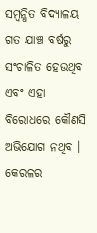ସମ୍ବନ୍ଧିତ ବିଦ୍ୟାଳୟ ଗତ ଯାଞ୍ଚ ବର୍ଷରୁ ସଂଚାଳିତ ହେଉଥିବ ଏବଂ ଏହା ବିରୋଧରେ କୌଣସି ଅଭିଯୋଗ ନଥିବ । କେରଳର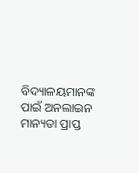ବିଦ୍ୟାଳୟମାନଙ୍କ ପାଇଁ ଅନଲାଇନ ମାନ୍ୟତା ପ୍ରାପ୍ତ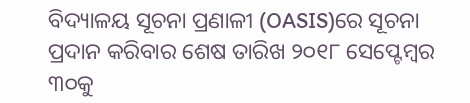ବିଦ୍ୟାଳୟ ସୂଚନା ପ୍ରଣାଳୀ (OASIS)ରେ ସୂଚନା ପ୍ରଦାନ କରିବାର ଶେଷ ତାରିଖ ୨୦୧୮ ସେପ୍ଟେମ୍ବର ୩୦କୁ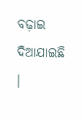ବଢ଼ାଇ ଦିଆଯାଇଛି ।